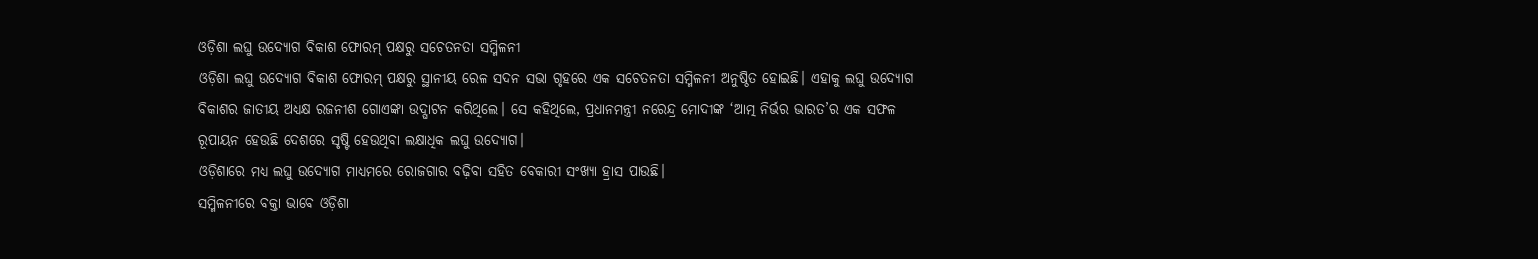ଓଡ଼ିଶା ଲଘୁ ଉଦ୍ୟୋଗ ବିକାଶ ଫୋରମ୍ ପକ୍ଷରୁ ସଚେତନତା ସମ୍ମିଳନୀ
ଓଡ଼ିଶା ଲଘୁ ଉଦ୍ୟୋଗ ବିକାଶ ଫୋରମ୍ ପକ୍ଷରୁ ସ୍ଥାନୀୟ ରେଳ ସଦନ ସଭା ଗୃହରେ ଏକ ସଚେତନତା ସମ୍ମିଳନୀ ଅନୁଷ୍ଠିତ ହୋଇଛି। ଏହାକୁ ଲଘୁ ଉଦ୍ୟୋଗ ବିକାଶର ଜାତୀୟ ଅଧ୍ୟକ୍ଷ ରଜନୀଶ ଗୋଏଙ୍କା ଉଦ୍ଘାଟନ କରିଥିଲେ। ସେ କହିଥିଲେ, ପ୍ରଧାନମନ୍ତ୍ରୀ ନରେନ୍ଦ୍ର ମୋଦୀଙ୍କ ‘ଆତ୍ମ ନିର୍ଭର ଭାରତ’ର ଏକ ସଫଳ ରୂପାୟନ ହେଉଛି ଦେଶରେ ସୃଷ୍ଟି ହେଉଥିବା ଲକ୍ଷାଧିକ ଲଘୁ ଉଦ୍ୟୋଗ।
ଓଡ଼ିଶାରେ ମଧ୍ୟ ଲଘୁ ଉଦ୍ୟୋଗ ମାଧ୍ୟମରେ ରୋଜଗାର ବଢ଼ିବା ସହିତ ବେକାରୀ ସଂଖ୍ୟା ହ୍ରାସ ପାଉଛି।
ସମ୍ମିଳନୀରେ ବକ୍ତା ଭାବେ ଓଡ଼ିଶା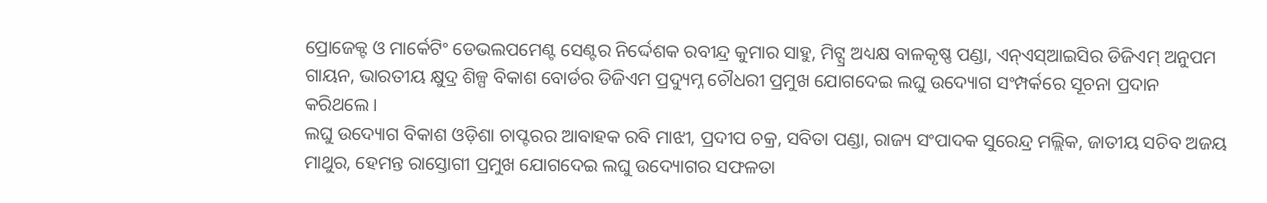ପ୍ରୋଜେକ୍ଟ ଓ ମାର୍କେଟିଂ ଡେଭଲପମେଣ୍ଟ ସେଣ୍ଟର ନିର୍ଦ୍ଦେଶକ ରବୀନ୍ଦ୍ର କୁମାର ସାହୁ, ମିଟ୍ସ୍ର ଅଧ୍ୟକ୍ଷ ବାଳକୃଷ୍ଣ ପଣ୍ଡା, ଏନ୍ଏସ୍ଆଇସିର ଡିଜିଏମ୍ ଅନୁପମ ଗାୟନ, ଭାରତୀୟ କ୍ଷୁଦ୍ର ଶିଳ୍ପ ବିକାଶ ବୋର୍ଡର ଡିଜିଏମ ପ୍ରଦ୍ୟୁମ୍ନ ଚୌଧରୀ ପ୍ରମୁଖ ଯୋଗଦେଇ ଲଘୁ ଉଦ୍ୟୋଗ ସଂମ୍ପର୍କରେ ସୂଚନା ପ୍ରଦାନ କରିଥଲେ।
ଲଘୁ ଉଦ୍ୟୋଗ ବିକାଶ ଓଡ଼ିଶା ଚାପ୍ଟରର ଆବାହକ ରବି ମାଝୀ, ପ୍ରଦୀପ ଚକ୍ର, ସବିତା ପଣ୍ଡା, ରାଜ୍ୟ ସଂପାଦକ ସୁରେନ୍ଦ୍ର ମଲ୍ଲିକ, ଜାତୀୟ ସଚିବ ଅଜୟ ମାଥୁର, ହେମନ୍ତ ରାସ୍ତୋଗୀ ପ୍ରମୁଖ ଯୋଗଦେଇ ଲଘୁ ଉଦ୍ୟୋଗର ସଫଳତା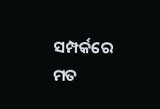ସମ୍ପର୍କରେ ମତ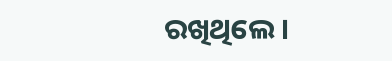ରଖିଥିଲେ।